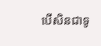បើសិនជាទូ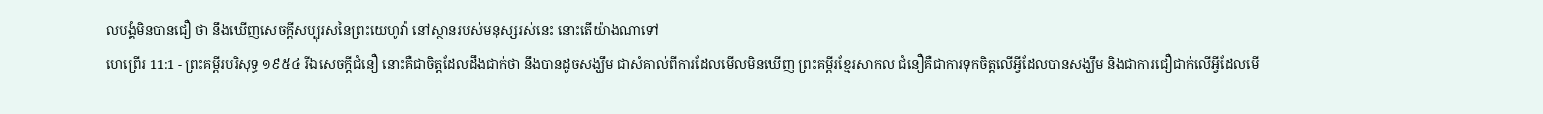លបង្គំមិនបានជឿ ថា នឹងឃើញសេចក្ដីសប្បុរសនៃព្រះយេហូវ៉ា នៅស្ថានរបស់មនុស្សរស់នេះ នោះតើយ៉ាងណាទៅ
ហេព្រើរ 11:1 - ព្រះគម្ពីរបរិសុទ្ធ ១៩៥៤ រីឯសេចក្ដីជំនឿ នោះគឺជាចិត្តដែលដឹងជាក់ថា នឹងបានដូចសង្ឃឹម ជាសំគាល់ពីការដែលមើលមិនឃើញ ព្រះគម្ពីរខ្មែរសាកល ជំនឿគឺជាការទុកចិត្តលើអ្វីដែលបានសង្ឃឹម និងជាការជឿជាក់លើអ្វីដែលមើ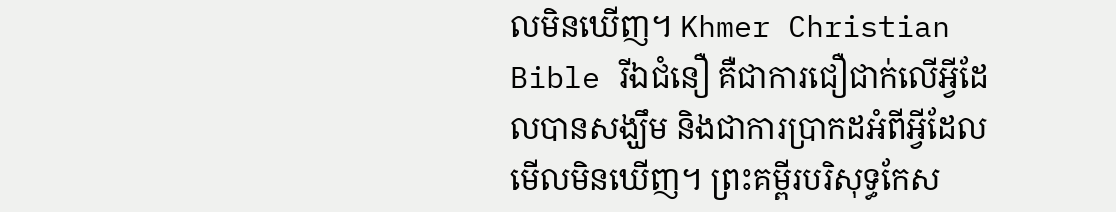លមិនឃើញ។ Khmer Christian Bible រីឯជំនឿ គឺជាការជឿជាក់លើអ្វីដែលបានសង្ឃឹម និងជាការប្រាកដអំពីអ្វីដែលមើលមិនឃើញ។ ព្រះគម្ពីរបរិសុទ្ធកែស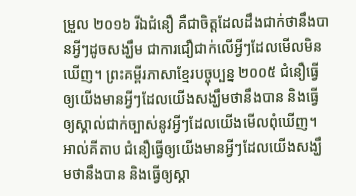ម្រួល ២០១៦ រីឯជំនឿ គឺជាចិត្តដែលដឹងជាក់ថានឹងបានអ្វីៗដូចសង្ឃឹម ជាការជឿជាក់លើអ្វីៗដែលមើលមិនឃើញ។ ព្រះគម្ពីរភាសាខ្មែរបច្ចុប្បន្ន ២០០៥ ជំនឿធ្វើឲ្យយើងមានអ្វីៗដែលយើងសង្ឃឹមថានឹងបាន និងធ្វើឲ្យស្គាល់ជាក់ច្បាស់នូវអ្វីៗដែលយើងមើលពុំឃើញ។ អាល់គីតាប ជំនឿធ្វើឲ្យយើងមានអ្វីៗដែលយើងសង្ឃឹមថានឹងបាន និងធ្វើឲ្យស្គា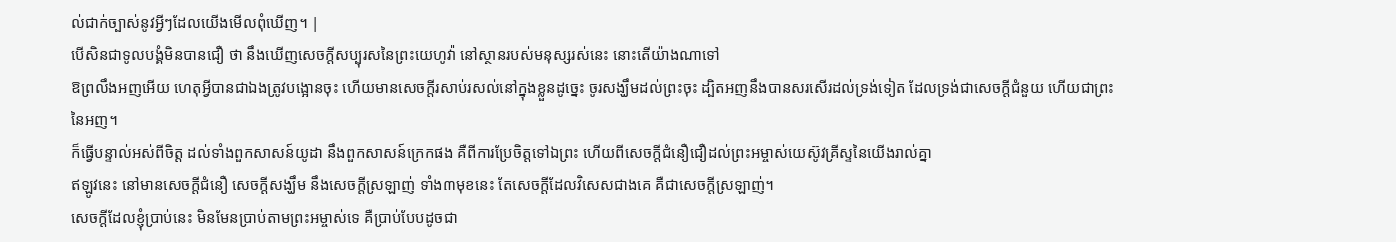ល់ជាក់ច្បាស់នូវអ្វីៗដែលយើងមើលពុំឃើញ។ |
បើសិនជាទូលបង្គំមិនបានជឿ ថា នឹងឃើញសេចក្ដីសប្បុរសនៃព្រះយេហូវ៉ា នៅស្ថានរបស់មនុស្សរស់នេះ នោះតើយ៉ាងណាទៅ
ឱព្រលឹងអញអើយ ហេតុអ្វីបានជាឯងត្រូវបង្អោនចុះ ហើយមានសេចក្ដីរសាប់រសល់នៅក្នុងខ្លួនដូច្នេះ ចូរសង្ឃឹមដល់ព្រះចុះ ដ្បិតអញនឹងបានសរសើរដល់ទ្រង់ទៀត ដែលទ្រង់ជាសេចក្ដីជំនួយ ហើយជាព្រះនៃអញ។
ក៏ធ្វើបន្ទាល់អស់ពីចិត្ត ដល់ទាំងពួកសាសន៍យូដា នឹងពួកសាសន៍ក្រេកផង គឺពីការប្រែចិត្តទៅឯព្រះ ហើយពីសេចក្ដីជំនឿជឿដល់ព្រះអម្ចាស់យេស៊ូវគ្រីស្ទនៃយើងរាល់គ្នា
ឥឡូវនេះ នៅមានសេចក្ដីជំនឿ សេចក្ដីសង្ឃឹម នឹងសេចក្ដីស្រឡាញ់ ទាំង៣មុខនេះ តែសេចក្ដីដែលវិសេសជាងគេ គឺជាសេចក្ដីស្រឡាញ់។
សេចក្ដីដែលខ្ញុំប្រាប់នេះ មិនមែនប្រាប់តាមព្រះអម្ចាស់ទេ គឺប្រាប់បែបដូចជា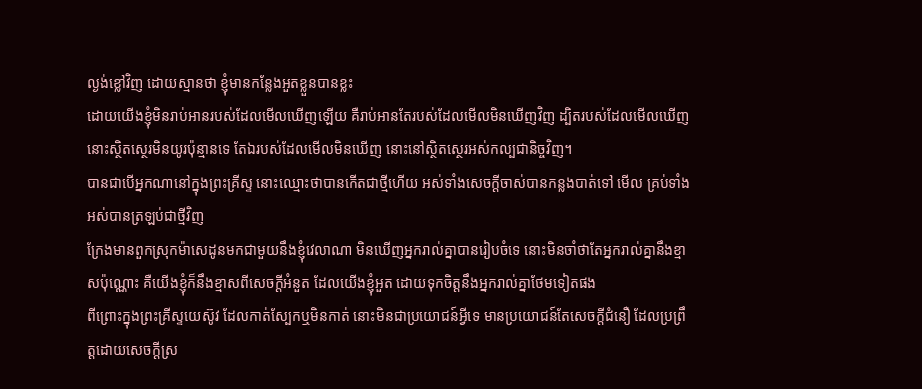ល្ងង់ខ្លៅវិញ ដោយស្មានថា ខ្ញុំមានកន្លែងអួតខ្លួនបានខ្លះ
ដោយយើងខ្ញុំមិនរាប់អានរបស់ដែលមើលឃើញឡើយ គឺរាប់អានតែរបស់ដែលមើលមិនឃើញវិញ ដ្បិតរបស់ដែលមើលឃើញ នោះស្ថិតស្ថេរមិនយូរប៉ុន្មានទេ តែឯរបស់ដែលមើលមិនឃើញ នោះនៅស្ថិតស្ថេរអស់កល្បជានិច្ចវិញ។
បានជាបើអ្នកណានៅក្នុងព្រះគ្រីស្ទ នោះឈ្មោះថាបានកើតជាថ្មីហើយ អស់ទាំងសេចក្ដីចាស់បានកន្លងបាត់ទៅ មើល គ្រប់ទាំងអស់បានត្រឡប់ជាថ្មីវិញ
ក្រែងមានពួកស្រុកម៉ាសេដូនមកជាមួយនឹងខ្ញុំវេលាណា មិនឃើញអ្នករាល់គ្នាបានរៀបចំទេ នោះមិនចាំថាតែអ្នករាល់គ្នានឹងខ្មាសប៉ុណ្ណោះ គឺយើងខ្ញុំក៏នឹងខ្មាសពីសេចក្ដីអំនួត ដែលយើងខ្ញុំអួត ដោយទុកចិត្តនឹងអ្នករាល់គ្នាថែមទៀតផង
ពីព្រោះក្នុងព្រះគ្រីស្ទយេស៊ូវ ដែលកាត់ស្បែកឬមិនកាត់ នោះមិនជាប្រយោជន៍អ្វីទេ មានប្រយោជន៍តែសេចក្ដីជំនឿ ដែលប្រព្រឹត្តដោយសេចក្ដីស្រ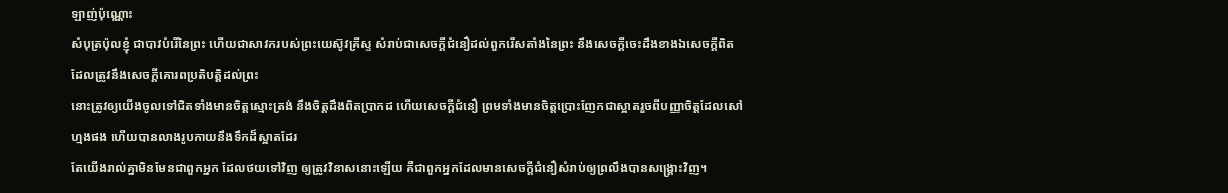ឡាញ់ប៉ុណ្ណោះ
សំបុត្រប៉ុលខ្ញុំ ជាបាវបំរើនៃព្រះ ហើយជាសាវករបស់ព្រះយេស៊ូវគ្រីស្ទ សំរាប់ជាសេចក្ដីជំនឿដល់ពួករើសតាំងនៃព្រះ នឹងសេចក្ដីចេះដឹងខាងឯសេចក្ដីពិត ដែលត្រូវនឹងសេចក្ដីគោរពប្រតិបត្តិដល់ព្រះ
នោះត្រូវឲ្យយើងចូលទៅជិតទាំងមានចិត្តស្មោះត្រង់ នឹងចិត្តដឹងពិតប្រាកដ ហើយសេចក្ដីជំនឿ ព្រមទាំងមានចិត្តប្រោះញែកជាស្អាតរួចពីបញ្ញាចិត្តដែលសៅហ្មងផង ហើយបានលាងរូបកាយនឹងទឹកដ៏ស្អាតដែរ
តែយើងរាល់គ្នាមិនមែនជាពួកអ្នក ដែលថយទៅវិញ ឲ្យត្រូវវិនាសនោះឡើយ គឺជាពួកអ្នកដែលមានសេចក្ដីជំនឿសំរាប់ឲ្យព្រលឹងបានសង្គ្រោះវិញ។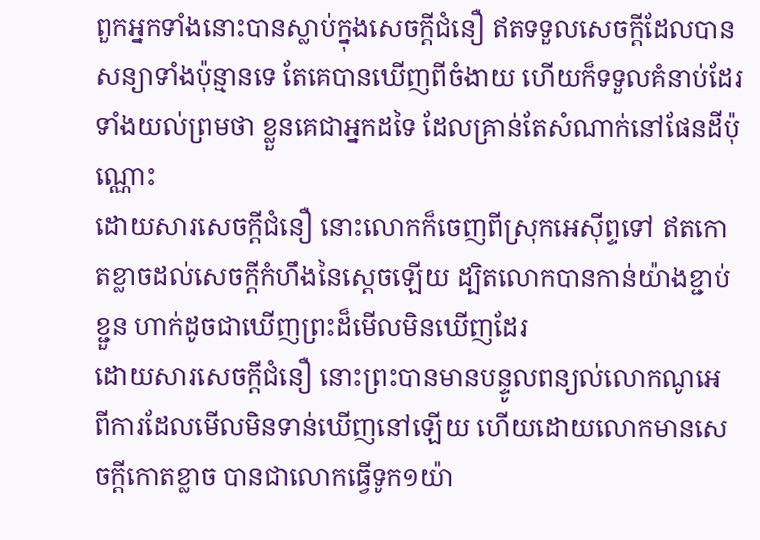ពួកអ្នកទាំងនោះបានស្លាប់ក្នុងសេចក្ដីជំនឿ ឥតទទួលសេចក្ដីដែលបានសន្យាទាំងប៉ុន្មានទេ តែគេបានឃើញពីចំងាយ ហើយក៏ទទួលគំនាប់ដែរ ទាំងយល់ព្រមថា ខ្លួនគេជាអ្នកដទៃ ដែលគ្រាន់តែសំណាក់នៅផែនដីប៉ុណ្ណោះ
ដោយសារសេចក្ដីជំនឿ នោះលោកក៏ចេញពីស្រុកអេស៊ីព្ទទៅ ឥតកោតខ្លាចដល់សេចក្ដីកំហឹងនៃស្តេចឡើយ ដ្បិតលោកបានកាន់យ៉ាងខ្ជាប់ខ្ជួន ហាក់ដូចជាឃើញព្រះដ៏មើលមិនឃើញដែរ
ដោយសារសេចក្ដីជំនឿ នោះព្រះបានមានបន្ទូលពន្យល់លោកណូអេ ពីការដែលមើលមិនទាន់ឃើញនៅឡើយ ហើយដោយលោកមានសេចក្ដីកោតខ្លាច បានជាលោកធ្វើទូក១យ៉ា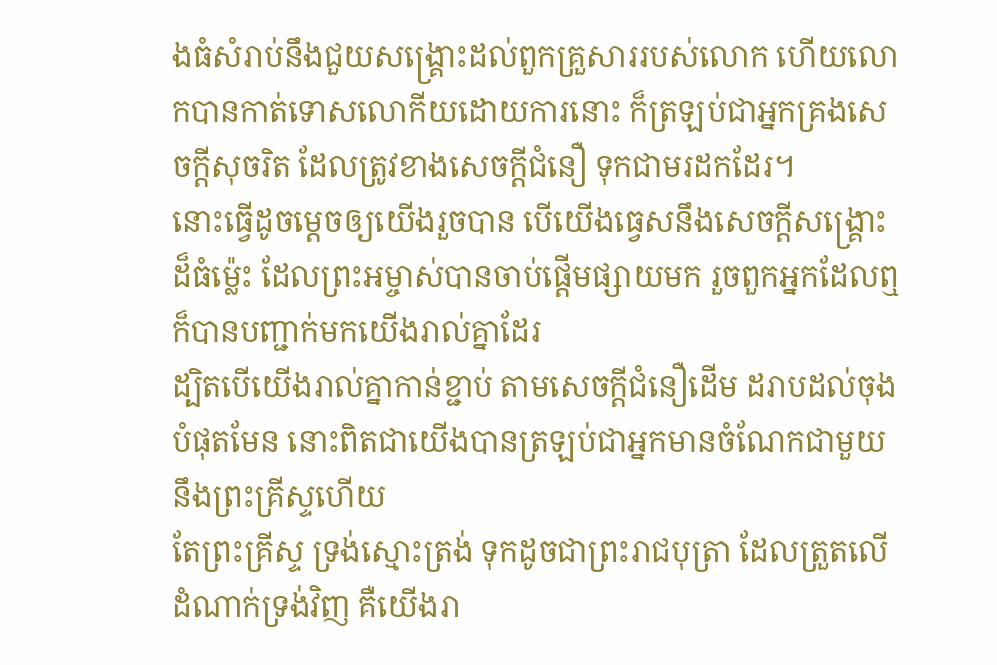ងធំសំរាប់នឹងជួយសង្គ្រោះដល់ពួកគ្រួសាររបស់លោក ហើយលោកបានកាត់ទោសលោកីយដោយការនោះ ក៏ត្រឡប់ជាអ្នកគ្រងសេចក្ដីសុចរិត ដែលត្រូវខាងសេចក្ដីជំនឿ ទុកជាមរដកដែរ។
នោះធ្វើដូចម្តេចឲ្យយើងរួចបាន បើយើងធ្វេសនឹងសេចក្ដីសង្គ្រោះដ៏ធំម៉្លេះ ដែលព្រះអម្ចាស់បានចាប់ផ្តើមផ្សាយមក រួចពួកអ្នកដែលឮ ក៏បានបញ្ជាក់មកយើងរាល់គ្នាដែរ
ដ្បិតបើយើងរាល់គ្នាកាន់ខ្ជាប់ តាមសេចក្ដីជំនឿដើម ដរាបដល់ចុងបំផុតមែន នោះពិតជាយើងបានត្រឡប់ជាអ្នកមានចំណែកជាមួយនឹងព្រះគ្រីស្ទហើយ
តែព្រះគ្រីស្ទ ទ្រង់ស្មោះត្រង់ ទុកដូចជាព្រះរាជបុត្រា ដែលត្រួតលើដំណាក់ទ្រង់វិញ គឺយើងរា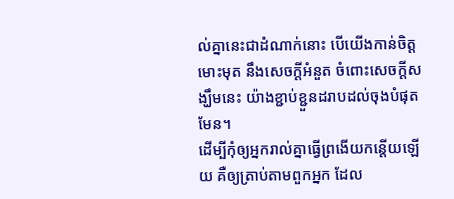ល់គ្នានេះជាដំណាក់នោះ បើយើងកាន់ចិត្តមោះមុត នឹងសេចក្ដីអំនួត ចំពោះសេចក្ដីសង្ឃឹមនេះ យ៉ាងខ្ជាប់ខ្ជួនដរាបដល់ចុងបំផុតមែន។
ដើម្បីកុំឲ្យអ្នករាល់គ្នាធ្វើព្រងើយកន្តើយឡើយ គឺឲ្យត្រាប់តាមពួកអ្នក ដែល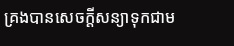គ្រងបានសេចក្ដីសន្យាទុកជាម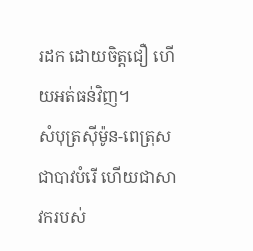រដក ដោយចិត្តជឿ ហើយអត់ធន់វិញ។
សំបុត្រស៊ីម៉ូន-ពេត្រុស ជាបាវបំរើ ហើយជាសាវករបស់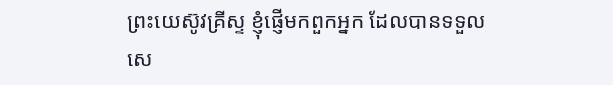ព្រះយេស៊ូវគ្រីស្ទ ខ្ញុំផ្ញើមកពួកអ្នក ដែលបានទទួលសេ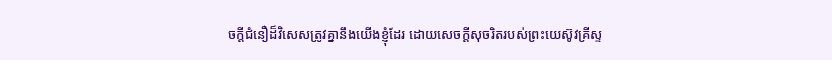ចក្ដីជំនឿដ៏វិសេសត្រូវគ្នានឹងយើងខ្ញុំដែរ ដោយសេចក្ដីសុចរិតរបស់ព្រះយេស៊ូវគ្រីស្ទ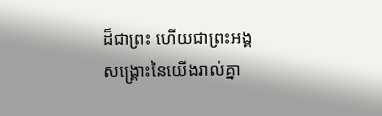ដ៏ជាព្រះ ហើយជាព្រះអង្គសង្គ្រោះនៃយើងរាល់គ្នា